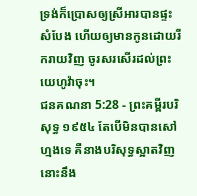ទ្រង់ក៏ប្រោសឲ្យស្រីអារបានផ្ទះសំបែង ហើយឲ្យមានកូនដោយរីករាយវិញ ចូរសរសើរដល់ព្រះយេហូវ៉ាចុះ។
ជនគណនា 5:28 - ព្រះគម្ពីរបរិសុទ្ធ ១៩៥៤ តែបើមិនបានសៅហ្មងទេ គឺនាងបរិសុទ្ធស្អាតវិញ នោះនឹង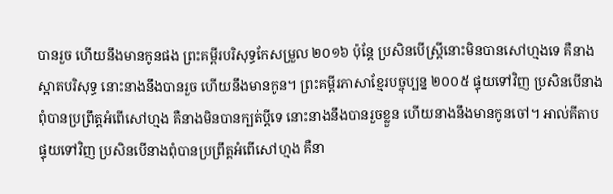បានរួច ហើយនឹងមានកូនផង ព្រះគម្ពីរបរិសុទ្ធកែសម្រួល ២០១៦ ប៉ុន្តែ ប្រសិនបើស្ត្រីនោះមិនបានសៅហ្មងទេ គឺនាងស្អាតបរិសុទ្ធ នោះនាងនឹងបានរួច ហើយនឹងមានកូន។ ព្រះគម្ពីរភាសាខ្មែរបច្ចុប្បន្ន ២០០៥ ផ្ទុយទៅវិញ ប្រសិនបើនាងពុំបានប្រព្រឹត្តអំពើសៅហ្មង គឺនាងមិនបានក្បត់ប្ដីទេ នោះនាងនឹងបានរួចខ្លួន ហើយនាងនឹងមានកូនចៅ។ អាល់គីតាប ផ្ទុយទៅវិញ ប្រសិនបើនាងពុំបានប្រព្រឹត្តអំពើសៅហ្មង គឺនា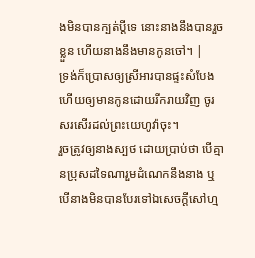ងមិនបានក្បត់ប្ដីទេ នោះនាងនឹងបានរួចខ្លួន ហើយនាងនឹងមានកូនចៅ។ |
ទ្រង់ក៏ប្រោសឲ្យស្រីអារបានផ្ទះសំបែង ហើយឲ្យមានកូនដោយរីករាយវិញ ចូរសរសើរដល់ព្រះយេហូវ៉ាចុះ។
រួចត្រូវឲ្យនាងស្បថ ដោយប្រាប់ថា បើគ្មានប្រុសដទៃណារួមដំណេកនឹងនាង ឬបើនាងមិនបានបែរទៅឯសេចក្ដីសៅហ្ម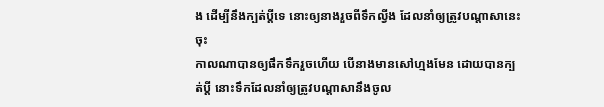ង ដើម្បីនឹងក្បត់ប្ដីទេ នោះឲ្យនាងរួចពីទឹកល្វីង ដែលនាំឲ្យត្រូវបណ្តាសានេះចុះ
កាលណាបានឲ្យផឹកទឹករួចហើយ បើនាងមានសៅហ្មងមែន ដោយបានក្បត់ប្ដី នោះទឹកដែលនាំឲ្យត្រូវបណ្តាសានឹងចូល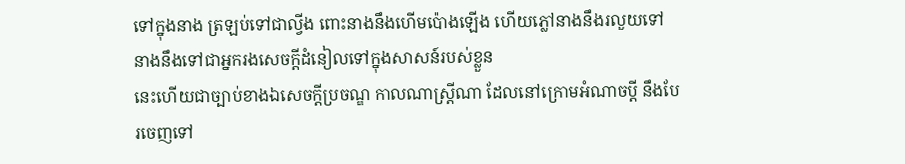ទៅក្នុងនាង ត្រឡប់ទៅជាល្វីង ពោះនាងនឹងហើមប៉ោងឡើង ហើយភ្លៅនាងនឹងរលួយទៅ នាងនឹងទៅជាអ្នករងសេចក្ដីដំនៀលទៅក្នុងសាសន៍របស់ខ្លួន
នេះហើយជាច្បាប់ខាងឯសេចក្ដីប្រចណ្ឌ កាលណាស្ត្រីណា ដែលនៅក្រោមអំណាចប្ដី នឹងបែរចេញទៅ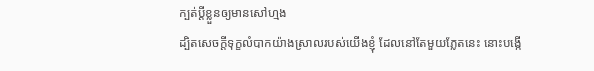ក្បត់ប្ដីខ្លួនឲ្យមានសៅហ្មង
ដ្បិតសេចក្ដីទុក្ខលំបាកយ៉ាងស្រាលរបស់យើងខ្ញុំ ដែលនៅតែមួយភ្លែតនេះ នោះបង្កើ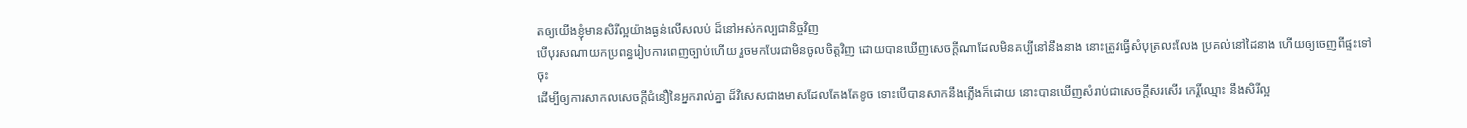តឲ្យយើងខ្ញុំមានសិរីល្អយ៉ាងធ្ងន់លើសលប់ ដ៏នៅអស់កល្បជានិច្ចវិញ
បើបុរសណាយកប្រពន្ធរៀបការពេញច្បាប់ហើយ រួចមកបែរជាមិនចូលចិត្តវិញ ដោយបានឃើញសេចក្ដីណាដែលមិនគប្បីនៅនឹងនាង នោះត្រូវធ្វើសំបុត្រលះលែង ប្រគល់នៅដៃនាង ហើយឲ្យចេញពីផ្ទះទៅចុះ
ដើម្បីឲ្យការសាកលសេចក្ដីជំនឿនៃអ្នករាល់គ្នា ដ៏វិសេសជាងមាសដែលតែងតែខូច ទោះបើបានសាកនឹងភ្លើងក៏ដោយ នោះបានឃើញសំរាប់ជាសេចក្ដីសរសើរ កេរ្តិ៍ឈ្មោះ នឹងសិរីល្អ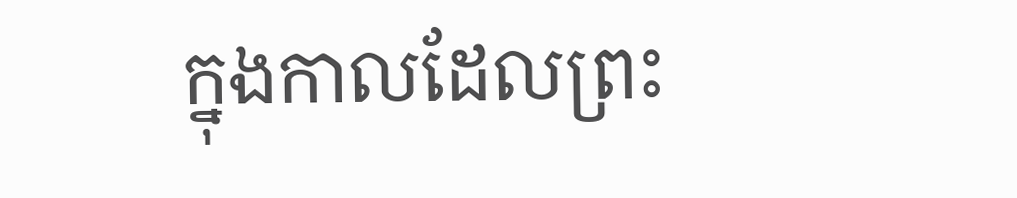ក្នុងកាលដែលព្រះ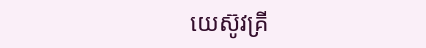យេស៊ូវគ្រី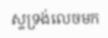ស្ទទ្រង់លេចមក